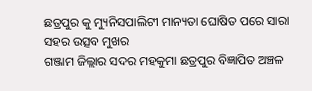ଛତ୍ରପୁର କୁ ମ୍ୟୁନିସପାଲିଟୀ ମାନ୍ୟତା ଘୋଷିତ ପରେ ସାରା ସହର ଉତ୍ସବ ମୁଖର
ଗଞ୍ଜାମ ଜିଲ୍ଲାର ସଦର ମହକୁମା ଛତ୍ରପୁର ବିଜ୍ଞାପିତ ଅଞ୍ଚଳ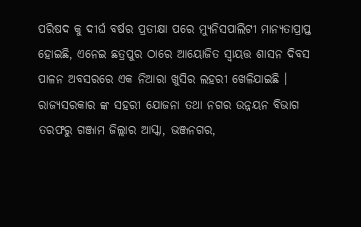ପରିଷଦ କୁ ଦୀର୍ଘ ବର୍ଷର ପ୍ରତୀକ୍ଷା ପରେ ମ୍ୟୁନିସପାଲିଟୀ ମାନ୍ୟତାପ୍ରାପ୍ତ ହୋଇଛି, ଏନେଇ ଛତ୍ରପୁର ଠାରେ ଆୟୋଜିତ ସ୍ୱାୟତ୍ତ ଶାସନ ଦିବସ ପାଳନ ଅବସରରେ ଏକ ନିଆରା ଖୁସିର ଲହରୀ ଖେଳିଯାଇଛି । ରାଜ୍ଯସରକାର ଙ୍କ ସହରୀ ଯୋଜନା ତଥା ନଗର ଉନ୍ନୟନ ବିଭାଗ ତରଫରୁ ଗଞ୍ଜାମ ଜିଲ୍ଲାର ଆସ୍କା, ଭଞ୍ଜନଗର,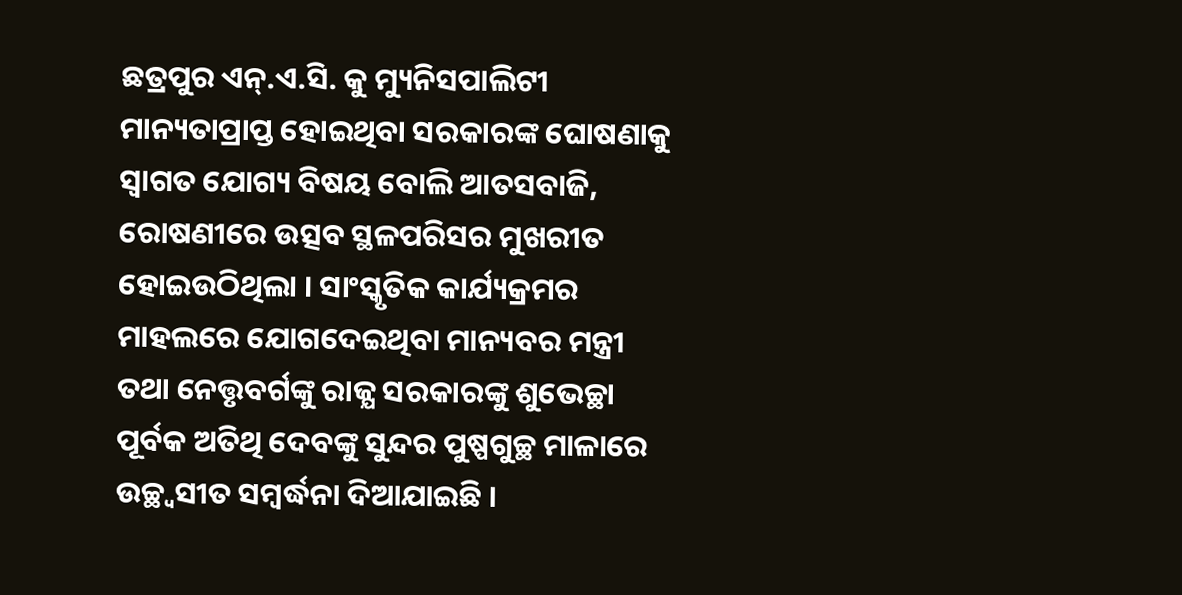ଛତ୍ରପୁର ଏନ୍.ଏ.ସି. କୁ ମ୍ୟୁନିସପାଲିଟୀ ମାନ୍ୟତାପ୍ରାପ୍ତ ହୋଇଥିବା ସରକାରଙ୍କ ଘୋଷଣାକୁ ସ୍ୱାଗତ ଯୋଗ୍ୟ ବିଷୟ ବୋଲି ଆତସବାଜି, ରୋଷଣୀରେ ଉତ୍ସବ ସ୍ଥଳପରିସର ମୁଖରୀତ ହୋଇଉଠିଥିଲା । ସାଂସ୍କୃତିକ କାର୍ଯ୍ୟକ୍ରମର ମାହଲରେ ଯୋଗଦେଇଥିବା ମାନ୍ୟବର ମନ୍ତ୍ରୀ ତଥା ନେତ୍ତୃବର୍ଗଙ୍କୁ ରାଜ୍ଯ ସରକାରଙ୍କୁ ଶୁଭେଚ୍ଛା ପୂର୍ବକ ଅତିଥି ଦେବଙ୍କୁ ସୁନ୍ଦର ପୁଷ୍ପଗୁଚ୍ଛ ମାଳାରେ ଉଚ୍ଛ୍ଵସୀତ ସମ୍ବର୍ଦ୍ଧନା ଦିଆଯାଇଛି ।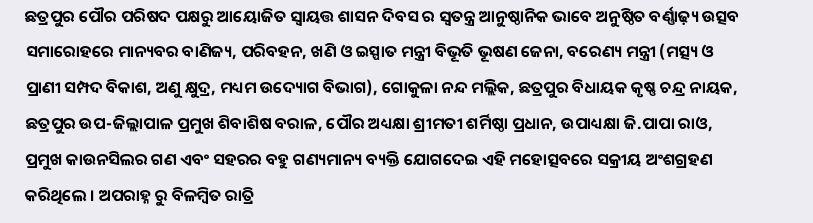ଛତ୍ରପୁର ପୌର ପରିଷଦ ପକ୍ଷରୁ ଆୟୋଜିତ ସ୍ୱାୟତ୍ତ ଶାସନ ଦିବସ ର ସ୍ବତନ୍ତ୍ର ଆନୁଷ୍ଠାନିକ ଭାବେ ଅନୁଷ୍ଠିତ ବର୍ଣ୍ଣାଢ଼୍ୟ ଉତ୍ସବ ସମାରୋହରେ ମାନ୍ୟବର ବାଣିଜ୍ୟ, ପରିବହନ, ଖଣି ଓ ଇସ୍ପାତ ମନ୍ତ୍ରୀ ବିଭୂତି ଭୂଷଣ ଜେନା, ବରେଣ୍ୟ ମନ୍ତ୍ରୀ (ମତ୍ସ୍ୟ ଓ ପ୍ରାଣୀ ସମ୍ପଦ ବିକାଶ, ଅଣୁ କ୍ଷୁଦ୍ର, ମଧ୍ୟମ ଉଦ୍ୟୋଗ ବିଭାଗ), ଗୋକୁଳା ନନ୍ଦ ମଲ୍ଲିକ, ଛତ୍ରପୁର ବିଧାୟକ କୃଷ୍ଣ ଚନ୍ଦ୍ର ନାୟକ, ଛତ୍ରପୁର ଉପ-ଜିଲ୍ଲାପାଳ ପ୍ରମୁଖ ଶିବାଶିଷ ବରାଳ, ପୌର ଅଧ୍ୟକ୍ଷା ଶ୍ରୀମତୀ ଶର୍ମିଷ୍ଠା ପ୍ରଧାନ, ଉପାଧ୍ୟକ୍ଷା ଜି.ପାପା ରାଓ, ପ୍ରମୁଖ କାଉନସିଲର ଗଣ ଏବଂ ସହରର ବହୁ ଗଣ୍ୟମାନ୍ୟ ବ୍ୟକ୍ତି ଯୋଗଦେଇ ଏହି ମହୋତ୍ସବରେ ସକ୍ରୀୟ ଅଂଶଗ୍ରହଣ କରିଥିଲେ । ଅପରାହ୍ନ ରୁ ବିଳମ୍ବିତ ରାତ୍ରି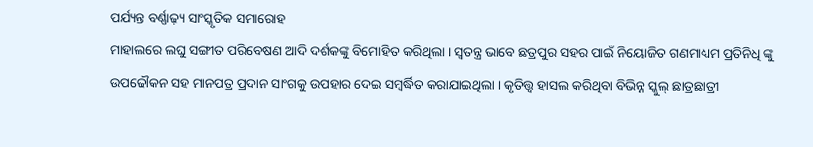ପର୍ଯ୍ୟନ୍ତ ବର୍ଣ୍ଣାଢ଼୍ୟ ସାଂସ୍କୃତିକ ସମାରୋହ
ମାହାଲରେ ଲଘୁ ସଙ୍ଗୀତ ପରିବେଷଣ ଆଦି ଦର୍ଶକଙ୍କୁ ବିମୋହିତ କରିଥିଲା । ସ୍ଵତନ୍ତ୍ର ଭାବେ ଛତ୍ରପୁର ସହର ପାଇଁ ନିୟୋଜିତ ଗଣମାଧ୍ୟମ ପ୍ରତିନିଧି ଙ୍କୁ ଉପଢୌକନ ସହ ମାନପତ୍ର ପ୍ରଦାନ ସାଂଗକୁ ଉପହାର ଦେଇ ସମ୍ବର୍ଦ୍ଧିତ କରାଯାଇଥିଲା । କୃତିତ୍ତ୍ଵ ହାସଲ କରିଥିବା ବିଭିନ୍ନ ସ୍କୁଲ୍ ଛାତ୍ରଛାତ୍ରୀ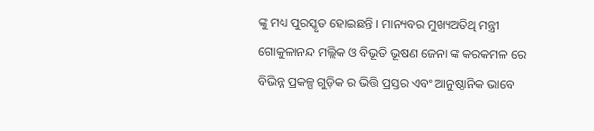ଙ୍କୁ ମଧ୍ୟ ପୁରସ୍କୃତ ହୋଇଛନ୍ତି । ମାନ୍ୟବର ମୁଖ୍ୟଅତିଥି ମନ୍ତ୍ରୀ ଗୋକୁଳାନନ୍ଦ ମଲ୍ଲିକ ଓ ବିଭୂତି ଭୂଷଣ ଜେନା ଙ୍କ କରକମଳ ରେ ବିଭିନ୍ନ ପ୍ରକଳ୍ପ ଗୁଡ଼ିକ ର ଭିତ୍ତି ପ୍ରସ୍ତର ଏବଂ ଆନୁଷ୍ଠାନିକ ଭାବେ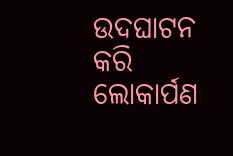ଉଦଘାଟନ କରି ଲୋକାର୍ପଣ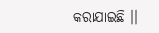କରାଯାଇଛି ।।